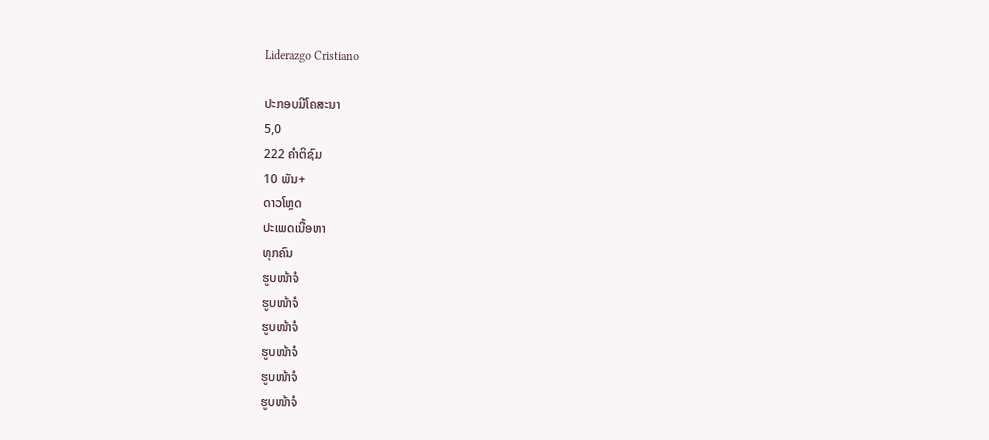Liderazgo Cristiano

ປະກອບມີໂຄສະນາ
5,0
222 ຄຳຕິຊົມ
10 ພັນ+
ດາວໂຫຼດ
ປະເພດເນື້ອຫາ
ທຸກຄົນ
ຮູບໜ້າຈໍ
ຮູບໜ້າຈໍ
ຮູບໜ້າຈໍ
ຮູບໜ້າຈໍ
ຮູບໜ້າຈໍ
ຮູບໜ້າຈໍ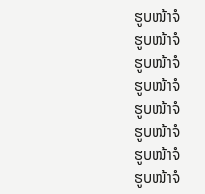ຮູບໜ້າຈໍ
ຮູບໜ້າຈໍ
ຮູບໜ້າຈໍ
ຮູບໜ້າຈໍ
ຮູບໜ້າຈໍ
ຮູບໜ້າຈໍ
ຮູບໜ້າຈໍ
ຮູບໜ້າຈໍ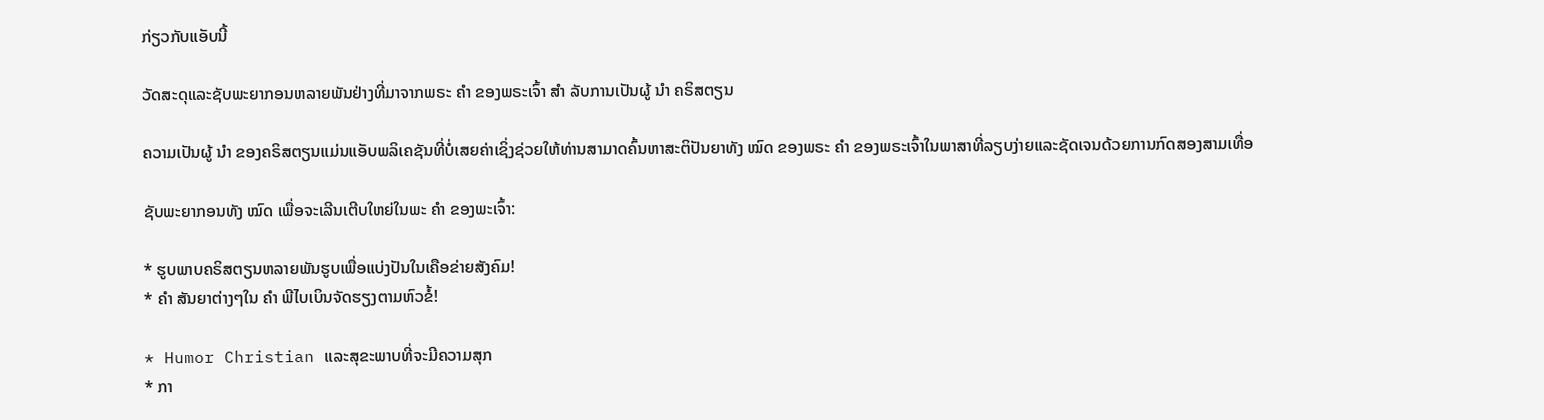ກ່ຽວກັບແອັບນີ້

ວັດສະດຸແລະຊັບພະຍາກອນຫລາຍພັນຢ່າງທີ່ມາຈາກພຣະ ຄຳ ຂອງພຣະເຈົ້າ ສຳ ລັບການເປັນຜູ້ ນຳ ຄຣິສຕຽນ

ຄວາມເປັນຜູ້ ນຳ ຂອງຄຣິສຕຽນແມ່ນແອັບພລິເຄຊັນທີ່ບໍ່ເສຍຄ່າເຊິ່ງຊ່ວຍໃຫ້ທ່ານສາມາດຄົ້ນຫາສະຕິປັນຍາທັງ ໝົດ ຂອງພຣະ ຄຳ ຂອງພຣະເຈົ້າໃນພາສາທີ່ລຽບງ່າຍແລະຊັດເຈນດ້ວຍການກົດສອງສາມເທື່ອ

ຊັບພະຍາກອນທັງ ໝົດ ເພື່ອຈະເລີນເຕີບໃຫຍ່ໃນພະ ຄຳ ຂອງພະເຈົ້າ:

* ຮູບພາບຄຣິສຕຽນຫລາຍພັນຮູບເພື່ອແບ່ງປັນໃນເຄືອຂ່າຍສັງຄົມ!
* ຄຳ ສັນຍາຕ່າງໆໃນ ຄຳ ພີໄບເບິນຈັດຮຽງຕາມຫົວຂໍ້!

* Humor Christian ແລະສຸຂະພາບທີ່ຈະມີຄວາມສຸກ
* ກາ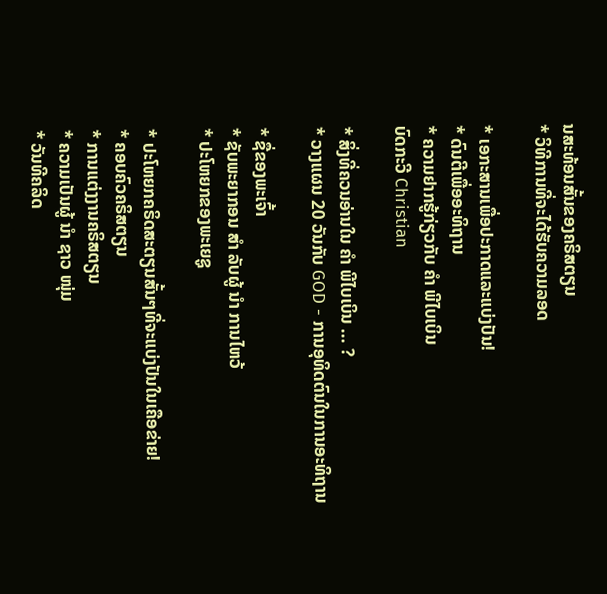ນສະທ້ອນສັ້ນຂອງຄຣິສຕຽນ
* ວິທີການທີ່ຈະໄດ້ຮັບຄວາມລອດ

* ເອກະສານເພື່ອປະກາດແລະແບ່ງປັນ!
* ດົນຕີເພື່ອອະທິຖານ
* ຄວາມຢາກຮູ້ກ່ຽວກັບ ຄຳ ພີໄບເບິນ
ບົດກະວີ Christian

* ສິ່ງທີ່ຄວນອ່ານໃນ ຄຳ ພີໄບເບິນ ... ?
* ວາງແຜນ 20 ວັນກັບ GOD - ການອຸທິດຕົນໃນການອະທິຖານ

* ຊື່ຂອງພະເຈົ້າ
* ຊັບພະຍາກອນ ສຳ ລັບຜູ້ ນຳ ການໄຫວ້
* ປະໂຫຍກຂອງພະເຍຊູ

* ປະໂຫຍກຄຣິດສະຕຽນສັ້ນໆທີ່ຈະແບ່ງປັນໃນເຄືອຂ່າຍ!
* ຄອບຄົວຄຣິສຕຽນ
* ການແຕ່ງງານຄຣິສຕຽນ
* ຄວາມເປັນຜູ້ ນຳ ຊາວ ໜຸ່ມ
* ວັນທີຄລິດ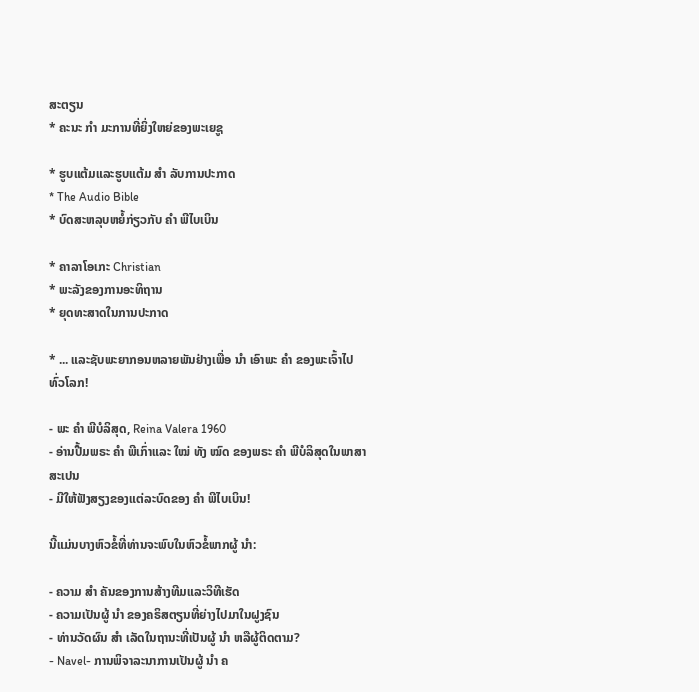ສະຕຽນ
* ຄະນະ ກຳ ມະການທີ່ຍິ່ງໃຫຍ່ຂອງພະເຍຊູ

* ຮູບແຕ້ມແລະຮູບແຕ້ມ ສຳ ລັບການປະກາດ
* The Audio Bible
* ບົດສະຫລຸບຫຍໍ້ກ່ຽວກັບ ຄຳ ພີໄບເບິນ

* ຄາລາໂອເກະ Christian
* ພະລັງຂອງການອະທິຖານ
* ຍຸດທະສາດໃນການປະກາດ

* ... ແລະຊັບພະຍາກອນຫລາຍພັນຢ່າງເພື່ອ ນຳ ເອົາພະ ຄຳ ຂອງພະເຈົ້າໄປທົ່ວໂລກ!

- ພະ ຄຳ ພີບໍລິສຸດ, Reina Valera 1960
- ອ່ານປື້ມພຣະ ຄຳ ພີເກົ່າແລະ ໃໝ່ ທັງ ໝົດ ຂອງພຣະ ຄຳ ພີບໍລິສຸດໃນພາສາສະເປນ
- ມີໃຫ້ຟັງສຽງຂອງແຕ່ລະບົດຂອງ ຄຳ ພີໄບເບິນ!

ນີ້ແມ່ນບາງຫົວຂໍ້ທີ່ທ່ານຈະພົບໃນຫົວຂໍ້ພາກຜູ້ ນຳ:

- ຄວາມ ສຳ ຄັນຂອງການສ້າງທີມແລະວິທີເຮັດ
- ຄວາມເປັນຜູ້ ນຳ ຂອງຄຣິສຕຽນທີ່ຍ່າງໄປມາໃນຝູງຊົນ
- ທ່ານວັດຜົນ ສຳ ເລັດໃນຖານະທີ່ເປັນຜູ້ ນຳ ຫລືຜູ້ຕິດຕາມ?
- Navel- ການພິຈາລະນາການເປັນຜູ້ ນຳ ຄ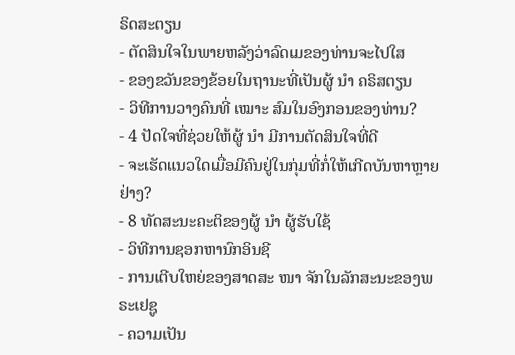ຣິດສະຕຽນ
- ຕັດສິນໃຈໃນພາຍຫລັງວ່າລົດເມຂອງທ່ານຈະໄປໃສ
- ຂອງຂວັນຂອງຂ້ອຍໃນຖານະທີ່ເປັນຜູ້ ນຳ ຄຣິສຕຽນ
- ວິທີການວາງຄົນທີ່ ເໝາະ ສົມໃນອົງກອນຂອງທ່ານ?
- 4 ປັດໃຈທີ່ຊ່ວຍໃຫ້ຜູ້ ນຳ ມີການຕັດສິນໃຈທີ່ດີ
- ຈະເຮັດແນວໃດເມື່ອມີຄົນຢູ່ໃນກຸ່ມທີ່ກໍ່ໃຫ້ເກີດບັນຫາຫຼາຍຢ່າງ?
- 8 ທັດສະນະຄະຕິຂອງຜູ້ ນຳ ຜູ້ຮັບໃຊ້
- ວິທີການຊອກຫານົກອິນຊີ
- ການເຕີບໃຫຍ່ຂອງສາດສະ ໜາ ຈັກໃນລັກສະນະຂອງພຣະເຢຊູ
- ຄວາມເປັນ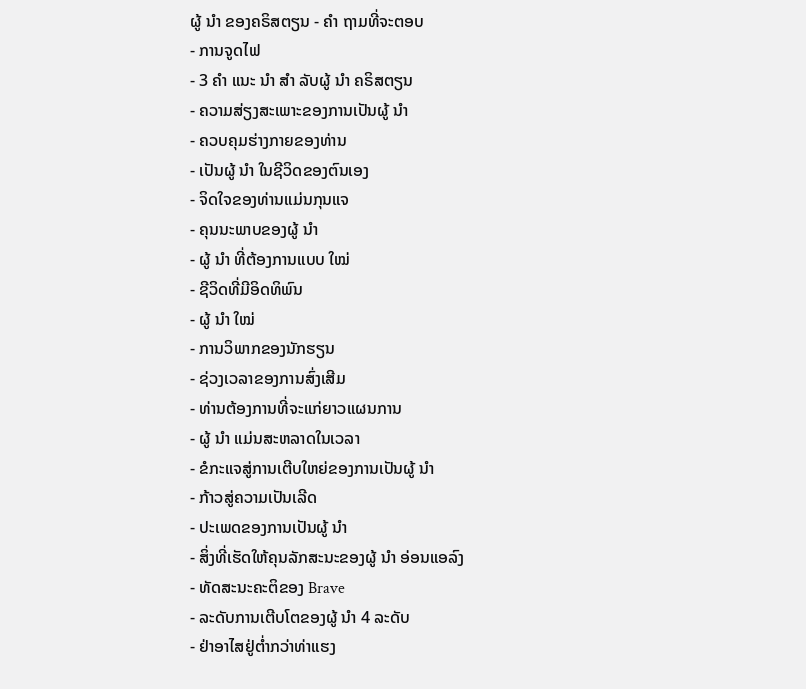ຜູ້ ນຳ ຂອງຄຣິສຕຽນ - ຄຳ ຖາມທີ່ຈະຕອບ
- ການຈູດໄຟ
- 3 ຄຳ ແນະ ນຳ ສຳ ລັບຜູ້ ນຳ ຄຣິສຕຽນ
- ຄວາມສ່ຽງສະເພາະຂອງການເປັນຜູ້ ນຳ
- ຄວບຄຸມຮ່າງກາຍຂອງທ່ານ
- ເປັນຜູ້ ນຳ ໃນຊີວິດຂອງຕົນເອງ
- ຈິດໃຈຂອງທ່ານແມ່ນກຸນແຈ
- ຄຸນນະພາບຂອງຜູ້ ນຳ
- ຜູ້ ນຳ ທີ່ຕ້ອງການແບບ ໃໝ່
- ຊີວິດທີ່ມີອິດທິພົນ
- ຜູ້ ນຳ ໃໝ່
- ການວິພາກຂອງນັກຮຽນ
- ຊ່ວງເວລາຂອງການສົ່ງເສີມ
- ທ່ານຕ້ອງການທີ່ຈະແກ່ຍາວແຜນການ
- ຜູ້ ນຳ ແມ່ນສະຫລາດໃນເວລາ
- ຂໍກະແຈສູ່ການເຕີບໃຫຍ່ຂອງການເປັນຜູ້ ນຳ
- ກ້າວສູ່ຄວາມເປັນເລີດ
- ປະເພດຂອງການເປັນຜູ້ ນຳ
- ສິ່ງທີ່ເຮັດໃຫ້ຄຸນລັກສະນະຂອງຜູ້ ນຳ ອ່ອນແອລົງ
- ທັດສະນະຄະຕິຂອງ Brave
- ລະດັບການເຕີບໂຕຂອງຜູ້ ນຳ 4 ລະດັບ
- ຢ່າອາໄສຢູ່ຕໍ່າກວ່າທ່າແຮງ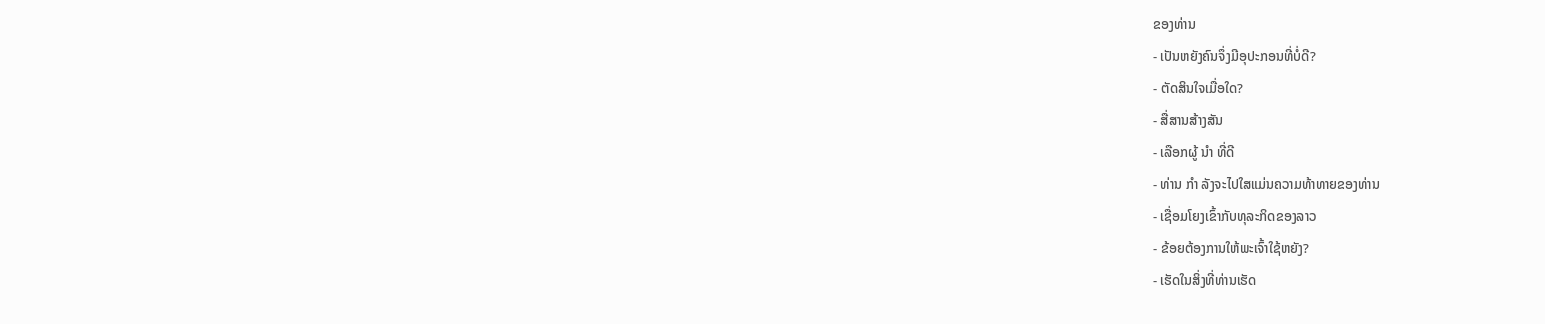ຂອງທ່ານ
- ເປັນຫຍັງຄົນຈຶ່ງມີອຸປະກອນທີ່ບໍ່ດີ?
- ຕັດສິນໃຈເມື່ອໃດ?
- ສື່ສານສ້າງສັນ
- ເລືອກຜູ້ ນຳ ທີ່ດີ
- ທ່ານ ກຳ ລັງຈະໄປໃສແມ່ນຄວາມທ້າທາຍຂອງທ່ານ
- ເຊື່ອມໂຍງເຂົ້າກັບທຸລະກິດຂອງລາວ
- ຂ້ອຍຕ້ອງການໃຫ້ພະເຈົ້າໃຊ້ຫຍັງ?
- ເຮັດໃນສິ່ງທີ່ທ່ານເຮັດ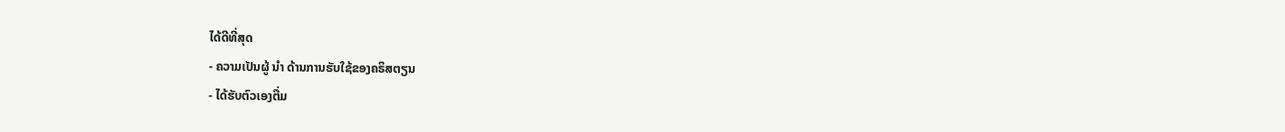ໄດ້ດີທີ່ສຸດ
- ຄວາມເປັນຜູ້ ນຳ ດ້ານການຮັບໃຊ້ຂອງຄຣິສຕຽນ
- ໄດ້ຮັບຕົວເອງຕື່ມ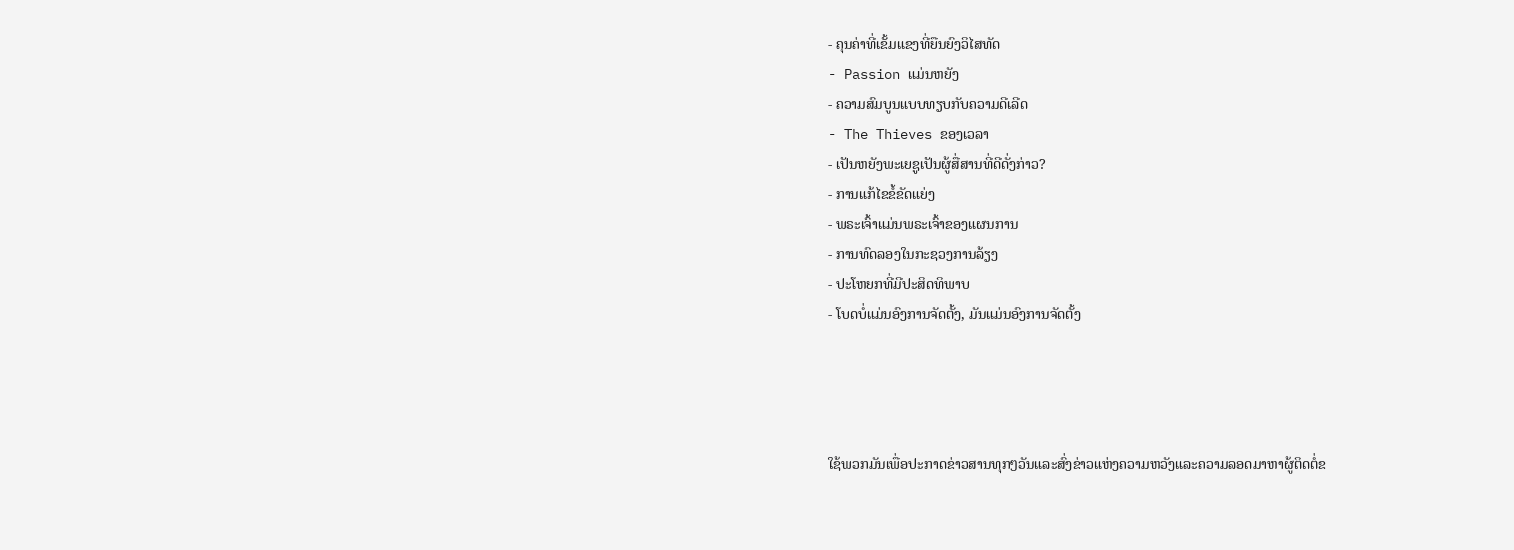- ຄຸນຄ່າທີ່ເຂັ້ມແຂງທີ່ຍືນຍົງວິໄສທັດ
- Passion ແມ່ນຫຍັງ
- ຄວາມສົມບູນແບບທຽບກັບຄວາມດີເລີດ
- The Thieves ຂອງເວລາ
- ເປັນຫຍັງພະເຍຊູເປັນຜູ້ສື່ສານທີ່ດີດັ່ງກ່າວ?
- ການແກ້ໄຂຂໍ້ຂັດແຍ່ງ
- ພຣະເຈົ້າແມ່ນພຣະເຈົ້າຂອງແຜນການ
- ການທົດລອງໃນກະຊວງການລ້ຽງ
- ປະໂຫຍກທີ່ມີປະສິດທິພາບ
- ໂບດບໍ່ແມ່ນອົງການຈັດຕັ້ງ, ມັນແມ່ນອົງການຈັດຕັ້ງ




ໃຊ້ພວກມັນເພື່ອປະກາດຂ່າວສານທຸກໆວັນແລະສົ່ງຂ່າວແຫ່ງຄວາມຫວັງແລະຄວາມລອດມາຫາຜູ້ຕິດຕໍ່ຂ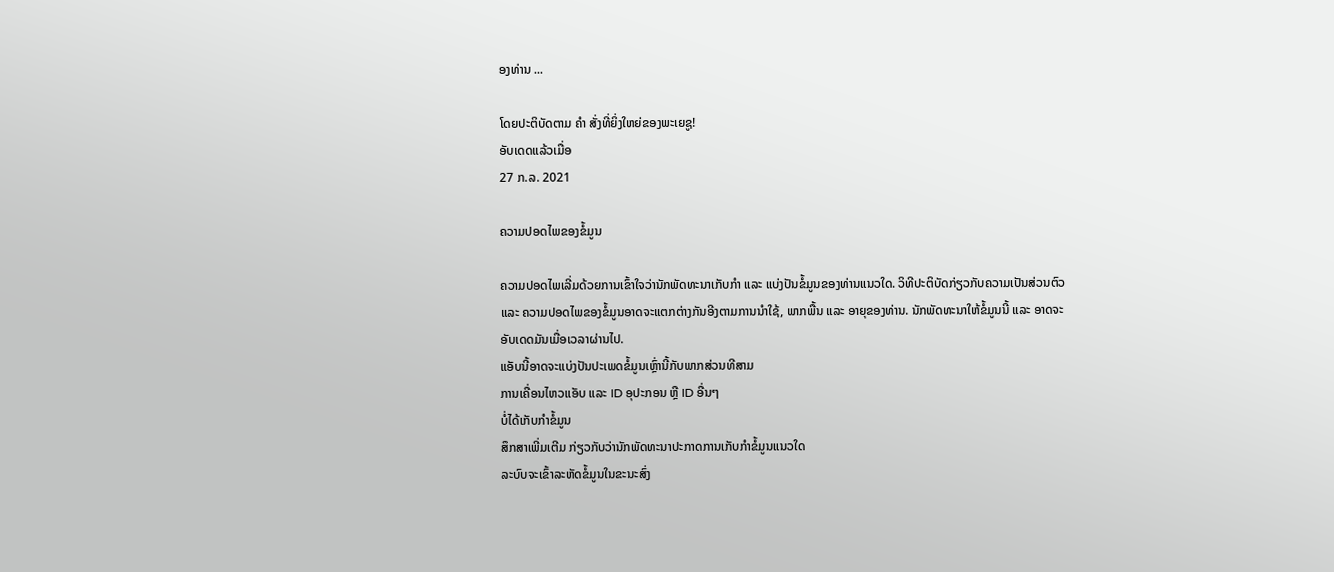ອງທ່ານ ...

ໂດຍປະຕິບັດຕາມ ຄຳ ສັ່ງທີ່ຍິ່ງໃຫຍ່ຂອງພະເຍຊູ!
ອັບເດດແລ້ວເມື່ອ
27 ກ.ລ. 2021

ຄວາມປອດໄພຂອງຂໍ້ມູນ

ຄວາມປອດໄພເລີ່ມດ້ວຍການເຂົ້າໃຈວ່ານັກພັດທະນາເກັບກຳ ແລະ ແບ່ງປັນຂໍ້ມູນຂອງທ່ານແນວໃດ. ວິທີປະຕິບັດກ່ຽວກັບຄວາມເປັນສ່ວນຕົວ ແລະ ຄວາມປອດໄພຂອງຂໍ້ມູນອາດຈະແຕກຕ່າງກັນອີງຕາມການນຳໃຊ້, ພາກພື້ນ ແລະ ອາຍຸຂອງທ່ານ. ນັກພັດທະນາໃຫ້ຂໍ້ມູນນີ້ ແລະ ອາດຈະອັບເດດມັນເມື່ອເວລາຜ່ານໄປ.
ແອັບນີ້ອາດຈະແບ່ງປັນປະເພດຂໍ້ມູນເຫຼົ່ານີ້ກັບພາກສ່ວນທີສາມ
ການເຄື່ອນໄຫວແອັບ ແລະ ID ອຸປະກອນ ຫຼື ID ອື່ນໆ
ບໍ່ໄດ້ເກັບກຳຂໍ້ມູນ
ສຶກສາເພີ່ມເຕີມ ກ່ຽວກັບວ່ານັກພັດທະນາປະກາດການເກັບກຳຂໍ້ມູນແນວໃດ
ລະບົບຈະເຂົ້າລະຫັດຂໍ້ມູນໃນຂະນະສົ່ງ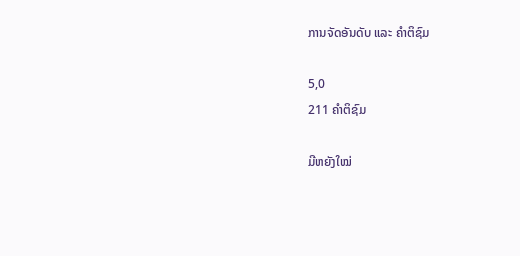ການຈັດອັນດັບ ແລະ ຄຳຕິຊົມ

5,0
211 ຄຳຕິຊົມ

ມີຫຍັງໃໝ່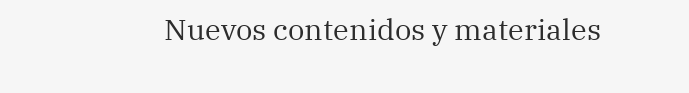Nuevos contenidos y materiales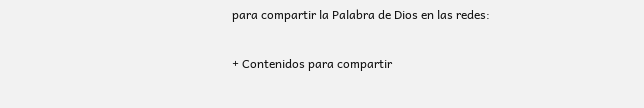para compartir la Palabra de Dios en las redes:

+ Contenidos para compartir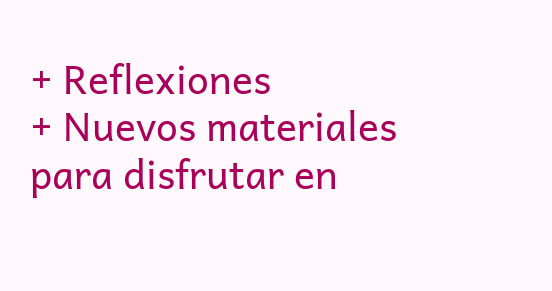+ Reflexiones
+ Nuevos materiales para disfrutar en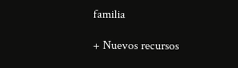familia

+ Nuevos recursos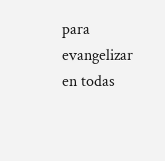para evangelizar en todas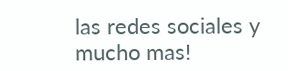las redes sociales y mucho mas!